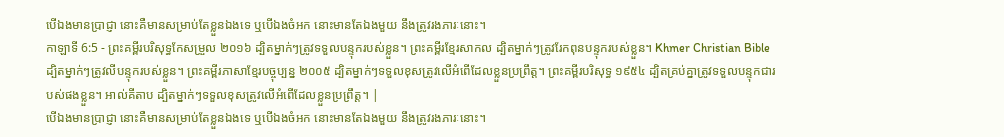បើឯងមានប្រាជ្ញា នោះគឺមានសម្រាប់តែខ្លួនឯងទេ ឬបើឯងចំអក នោះមានតែឯងមួយ នឹងត្រូវរងភារៈនោះ។
កាឡាទី 6:5 - ព្រះគម្ពីរបរិសុទ្ធកែសម្រួល ២០១៦ ដ្បិតម្នាក់ៗត្រូវទទួលបន្ទុករបស់ខ្លួន។ ព្រះគម្ពីរខ្មែរសាកល ដ្បិតម្នាក់ៗត្រូវរែកពុនបន្ទុករបស់ខ្លួន។ Khmer Christian Bible ដ្បិតម្នាក់ៗត្រូវលីបន្ទុករបស់ខ្លួន។ ព្រះគម្ពីរភាសាខ្មែរបច្ចុប្បន្ន ២០០៥ ដ្បិតម្នាក់ៗទទួលខុសត្រូវលើអំពើដែលខ្លួនប្រព្រឹត្ត។ ព្រះគម្ពីរបរិសុទ្ធ ១៩៥៤ ដ្បិតគ្រប់គ្នាត្រូវទទួលបន្ទុកជារបស់ផងខ្លួន។ អាល់គីតាប ដ្បិតម្នាក់ៗទទួលខុសត្រូវលើអំពើដែលខ្លួនប្រព្រឹត្ដ។ |
បើឯងមានប្រាជ្ញា នោះគឺមានសម្រាប់តែខ្លួនឯងទេ ឬបើឯងចំអក នោះមានតែឯងមួយ នឹងត្រូវរងភារៈនោះ។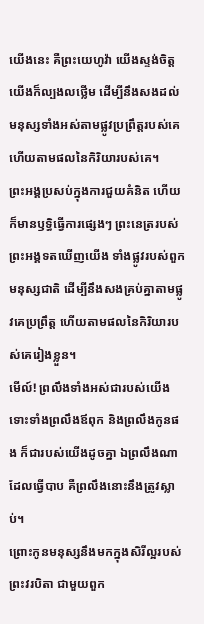យើងនេះ គឺព្រះយេហូវ៉ា យើងស្ទង់ចិត្ត យើងក៏ល្បងលថ្លើម ដើម្បីនឹងសងដល់មនុស្សទាំងអស់តាមផ្លូវប្រព្រឹត្តរបស់គេ ហើយតាមផលនៃកិរិយារបស់គេ។
ព្រះអង្គប្រសប់ក្នុងការជួយគំនិត ហើយក៏មានឫទ្ធិធ្វើការផ្សេងៗ ព្រះនេត្ររបស់ព្រះអង្គទតឃើញយើង ទាំងផ្លូវរបស់ពួកមនុស្សជាតិ ដើម្បីនឹងសងគ្រប់គ្នាតាមផ្លូវគេប្រព្រឹត្ត ហើយតាមផលនៃកិរិយារបស់គេរៀងខ្លួន។
មើល៍! ព្រលឹងទាំងអស់ជារបស់យើង ទោះទាំងព្រលឹងឪពុក និងព្រលឹងកូនផង ក៏ជារបស់យើងដូចគ្នា ឯព្រលឹងណាដែលធ្វើបាប គឺព្រលឹងនោះនឹងត្រូវស្លាប់។
ព្រោះកូនមនុស្សនឹងមកក្នុងសិរីល្អរបស់ព្រះវរបិតា ជាមួយពួក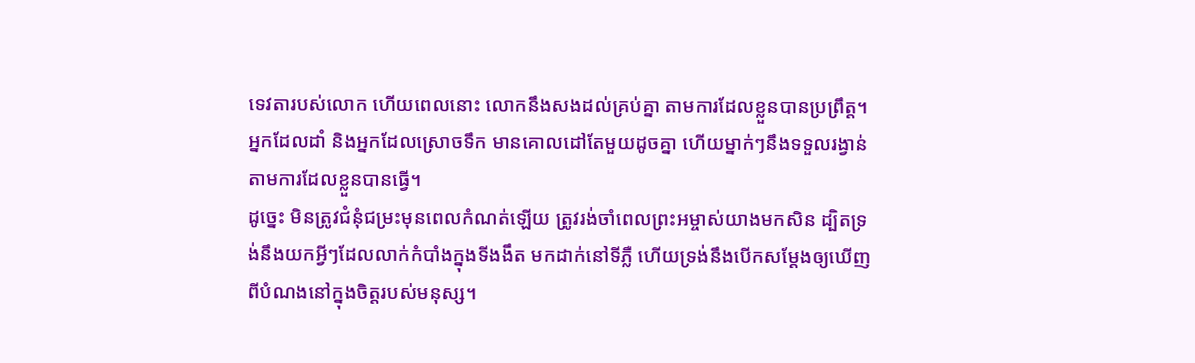ទេវតារបស់លោក ហើយពេលនោះ លោកនឹងសងដល់គ្រប់គ្នា តាមការដែលខ្លួនបានប្រព្រឹត្ត។
អ្នកដែលដាំ និងអ្នកដែលស្រោចទឹក មានគោលដៅតែមួយដូចគ្នា ហើយម្នាក់ៗនឹងទទួលរង្វាន់តាមការដែលខ្លួនបានធ្វើ។
ដូច្នេះ មិនត្រូវជំនុំជម្រះមុនពេលកំណត់ឡើយ ត្រូវរង់ចាំពេលព្រះអម្ចាស់យាងមកសិន ដ្បិតទ្រង់នឹងយកអ្វីៗដែលលាក់កំបាំងក្នុងទីងងឹត មកដាក់នៅទីភ្លឺ ហើយទ្រង់នឹងបើកសម្ដែងឲ្យឃើញពីបំណងនៅក្នុងចិត្តរបស់មនុស្ស។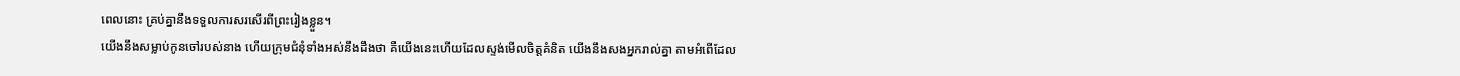ពេលនោះ គ្រប់គ្នានឹងទទួលការសរសើរពីព្រះរៀងខ្លួន។
យើងនឹងសម្លាប់កូនចៅរបស់នាង ហើយក្រុមជំនុំទាំងអស់នឹងដឹងថា គឺយើងនេះហើយដែលស្ទង់មើលចិត្តគំនិត យើងនឹងសងអ្នករាល់គ្នា តាមអំពើដែល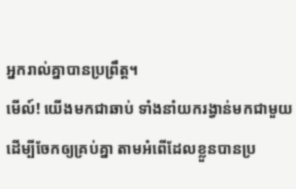អ្នករាល់គ្នាបានប្រព្រឹត្ត។
មើល៍! យើងមកជាឆាប់ ទាំងនាំយករង្វាន់មកជាមួយ ដើម្បីចែកឲ្យគ្រប់គ្នា តាមអំពើដែលខ្លួនបានប្រ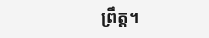ព្រឹត្ត។